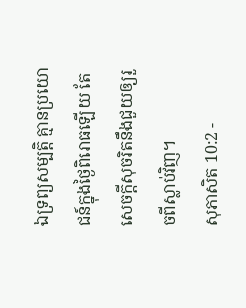ឯទ្រព្យសម្បត្តិ គ្មានប្រយោជន៍ក្នុងថ្ងៃពិរោធឡើយ តែសេចក្ដីសុចរិតនឹងជួយឲ្យរួចពីស្លាប់វិញ។
សុភាសិត 10:2 -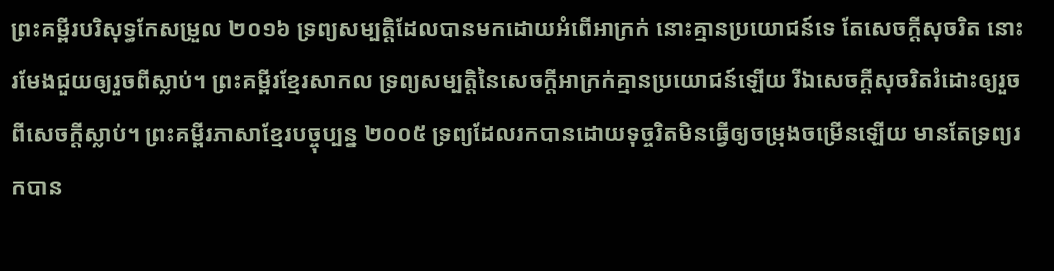ព្រះគម្ពីរបរិសុទ្ធកែសម្រួល ២០១៦ ទ្រព្យសម្បត្តិដែលបានមកដោយអំពើអាក្រក់ នោះគ្មានប្រយោជន៍ទេ តែសេចក្ដីសុចរិត នោះរមែងជួយឲ្យរួចពីស្លាប់។ ព្រះគម្ពីរខ្មែរសាកល ទ្រព្យសម្បត្តិនៃសេចក្ដីអាក្រក់គ្មានប្រយោជន៍ឡើយ រីឯសេចក្ដីសុចរិតរំដោះឲ្យរួចពីសេចក្ដីស្លាប់។ ព្រះគម្ពីរភាសាខ្មែរបច្ចុប្បន្ន ២០០៥ ទ្រព្យដែលរកបានដោយទុច្ចរិតមិនធ្វើឲ្យចម្រុងចម្រើនឡើយ មានតែទ្រព្យរកបាន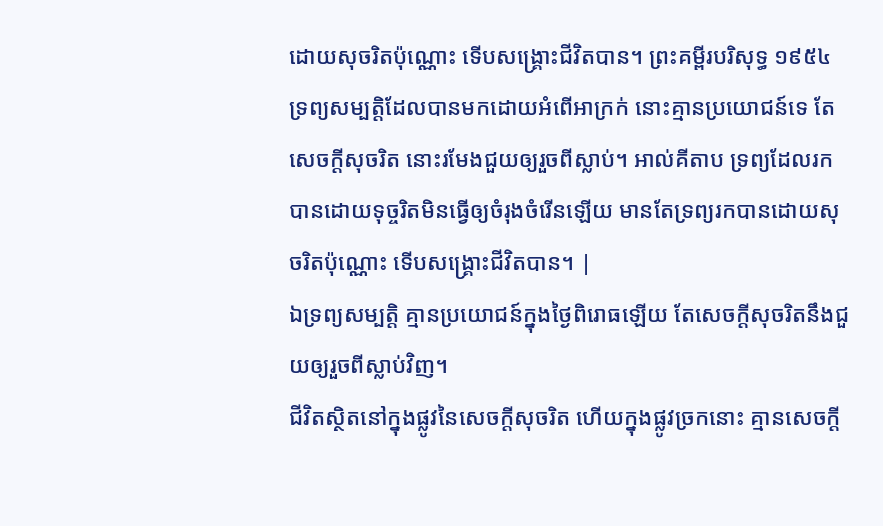ដោយសុចរិតប៉ុណ្ណោះ ទើបសង្គ្រោះជីវិតបាន។ ព្រះគម្ពីរបរិសុទ្ធ ១៩៥៤ ទ្រព្យសម្បត្តិដែលបានមកដោយអំពើអាក្រក់ នោះគ្មានប្រយោជន៍ទេ តែសេចក្ដីសុចរិត នោះរមែងជួយឲ្យរួចពីស្លាប់។ អាល់គីតាប ទ្រព្យដែលរកបានដោយទុច្ចរិតមិនធ្វើឲ្យចំរុងចំរើនឡើយ មានតែទ្រព្យរកបានដោយសុចរិតប៉ុណ្ណោះ ទើបសង្គ្រោះជីវិតបាន។ |
ឯទ្រព្យសម្បត្តិ គ្មានប្រយោជន៍ក្នុងថ្ងៃពិរោធឡើយ តែសេចក្ដីសុចរិតនឹងជួយឲ្យរួចពីស្លាប់វិញ។
ជីវិតស្ថិតនៅក្នុងផ្លូវនៃសេចក្ដីសុចរិត ហើយក្នុងផ្លូវច្រកនោះ គ្មានសេចក្ដី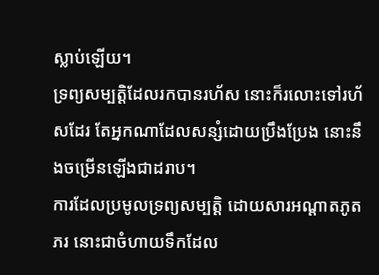ស្លាប់ឡើយ។
ទ្រព្យសម្បត្តិដែលរកបានរហ័ស នោះក៏រលោះទៅរហ័សដែរ តែអ្នកណាដែលសន្សំដោយប្រឹងប្រែង នោះនឹងចម្រើនឡើងជាដរាប។
ការដែលប្រមូលទ្រព្យសម្បត្តិ ដោយសារអណ្ដាតភូតភរ នោះជាចំហាយទឹកដែល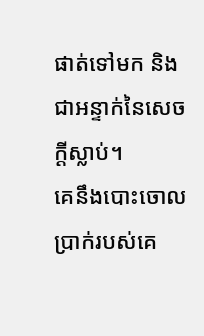ផាត់ទៅមក និងជាអន្ទាក់នៃសេចក្ដីស្លាប់។
គេនឹងបោះចោលប្រាក់របស់គេ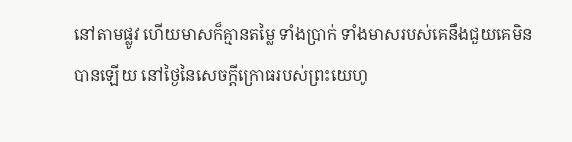នៅតាមផ្លូវ ហើយមាសក៏គ្មានតម្លៃ ទាំងប្រាក់ ទាំងមាសរបស់គេនឹងជួយគេមិនបានឡើយ នៅថ្ងៃនៃសេចក្ដីក្រោធរបស់ព្រះយេហូ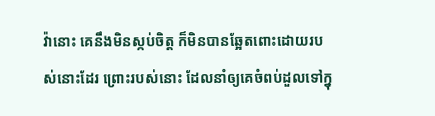វ៉ានោះ គេនឹងមិនស្កប់ចិត្ត ក៏មិនបានឆ្អែតពោះដោយរបស់នោះដែរ ព្រោះរបស់នោះ ដែលនាំឲ្យគេចំពប់ដួលទៅក្នុ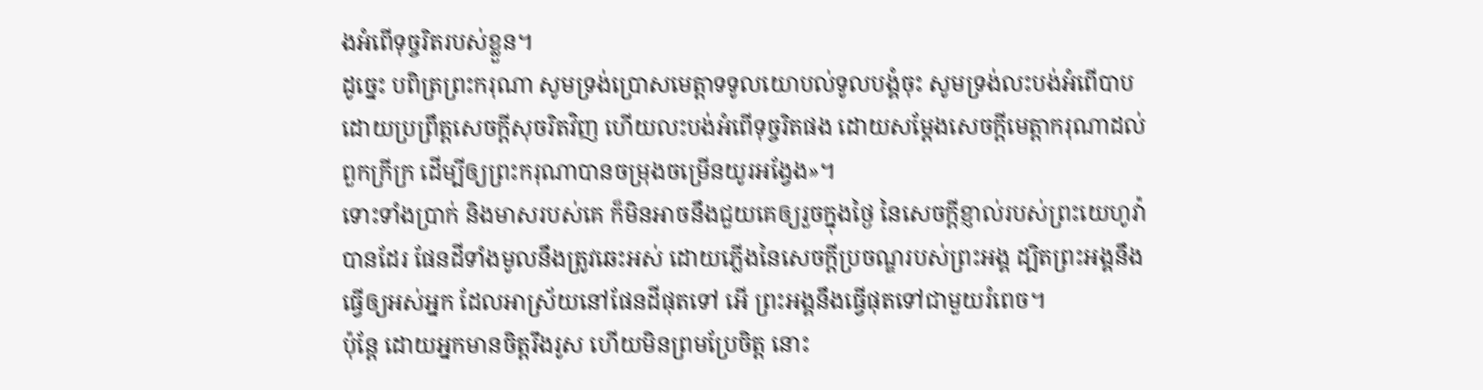ងអំពើទុច្ចរិតរបស់ខ្លួន។
ដូច្នេះ បពិត្រព្រះករុណា សូមទ្រង់ប្រោសមេត្តាទទូលយោបល់ទូលបង្គំចុះ សូមទ្រង់លះបង់អំពើបាប ដោយប្រព្រឹត្តសេចក្ដីសុចរិតវិញ ហើយលះបង់អំពើទុច្ចរិតផង ដោយសម្ដែងសេចក្ដីមេត្តាករុណាដល់ពួកក្រីក្រ ដើម្បីឲ្យព្រះករុណាបានចម្រុងចម្រើនយូរអង្វែង»។
ទោះទាំងប្រាក់ និងមាសរបស់គេ ក៏មិនអាចនឹងជួយគេឲ្យរួចក្នុងថ្ងៃ នៃសេចក្ដីខ្ញាល់របស់ព្រះយេហូវ៉ាបានដែរ ផែនដីទាំងមូលនឹងត្រូវឆេះអស់ ដោយភ្លើងនៃសេចក្ដីប្រចណ្ឌរបស់ព្រះអង្គ ដ្បិតព្រះអង្គនឹងធ្វើឲ្យអស់អ្នក ដែលអាស្រ័យនៅផែនដីផុតទៅ អើ ព្រះអង្គនឹងធ្វើផុតទៅជាមួយរំពេច។
ប៉ុន្ដែ ដោយអ្នកមានចិត្តរឹងរូស ហើយមិនព្រមប្រែចិត្ត នោះ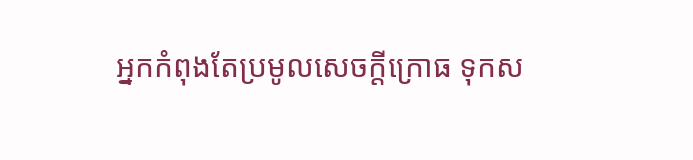អ្នកកំពុងតែប្រមូលសេចក្តីក្រោធ ទុកស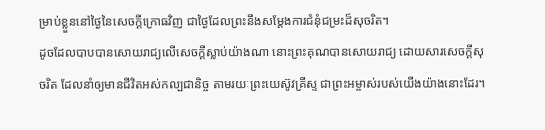ម្រាប់ខ្លួននៅថ្ងៃនៃសេចក្តីក្រោធវិញ ជាថ្ងៃដែលព្រះនឹងសម្ដែងការជំនុំជម្រះដ៏សុចរិត។
ដូចដែលបាបបានសោយរាជ្យលើសេចក្ដីស្លាប់យ៉ាងណា នោះព្រះគុណបានសោយរាជ្យ ដោយសារសេចក្តីសុចរិត ដែលនាំឲ្យមានជីវិតអស់កល្បជានិច្ច តាមរយៈព្រះយេស៊ូវគ្រីស្ទ ជាព្រះអម្ចាស់របស់យើងយ៉ាងនោះដែរ។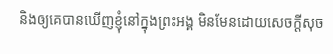និងឲ្យគេបានឃើញខ្ញុំនៅក្នុងព្រះអង្គ មិនមែនដោយសេចក្ដីសុច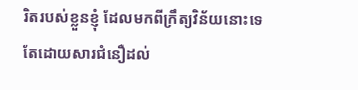រិតរបស់ខ្លួនខ្ញុំ ដែលមកពីក្រឹត្យវិន័យនោះទេ តែដោយសារជំនឿដល់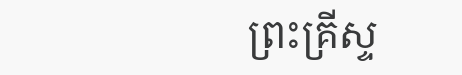ព្រះគ្រីស្ទ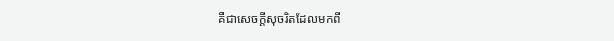គឺជាសេចក្តីសុចរិតដែលមកពី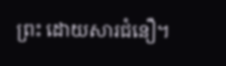ព្រះ ដោយសារជំនឿ។